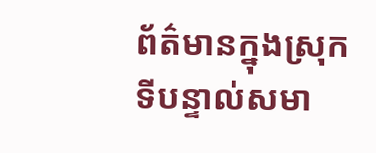ព័ត៌មានក្នុងស្រុក
ទីបន្ទាល់សមា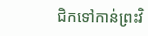ជិកទៅកាន់ព្រះវិ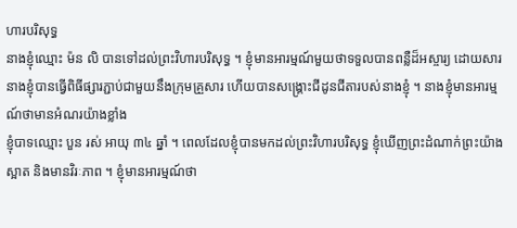ហារបរិសុទ្ធ
នាងខ្ញុំឈ្មោះ ម៉ន លិ បានទៅដល់ព្រះវិហារបរិសុទ្ធ ។ ខ្ញុំមានអារម្មណ៍មួយថាទទួលបានពន្លឺដ៏អស្ចារ្យ ដោយសារនាងខ្ញុំបានធ្វើពិធីផ្សារភ្ជាប់ជាមួយនឹងក្រុមគ្រួសារ ហើយបានសង្គ្រោះជីដូនជីតារបស់នាងខ្ញុំ ។ នាងខ្ញុំមានអារម្មណ៍ថាមានអំណរយ៉ាងខ្លាំង
ខ្ញុំបាទឈ្មោះ បួន រស់ អាយុ ៣៤ ឆ្នាំ ។ ពេលដែលខ្ញុំបានមកដល់ព្រះវិហារបរិសុទ្ធ ខ្ញុំឃើញព្រះដំណាក់ព្រះយ៉ាងស្អាត និងមានវិរៈភាព ។ ខ្ញុំមានអារម្មណ៍ថា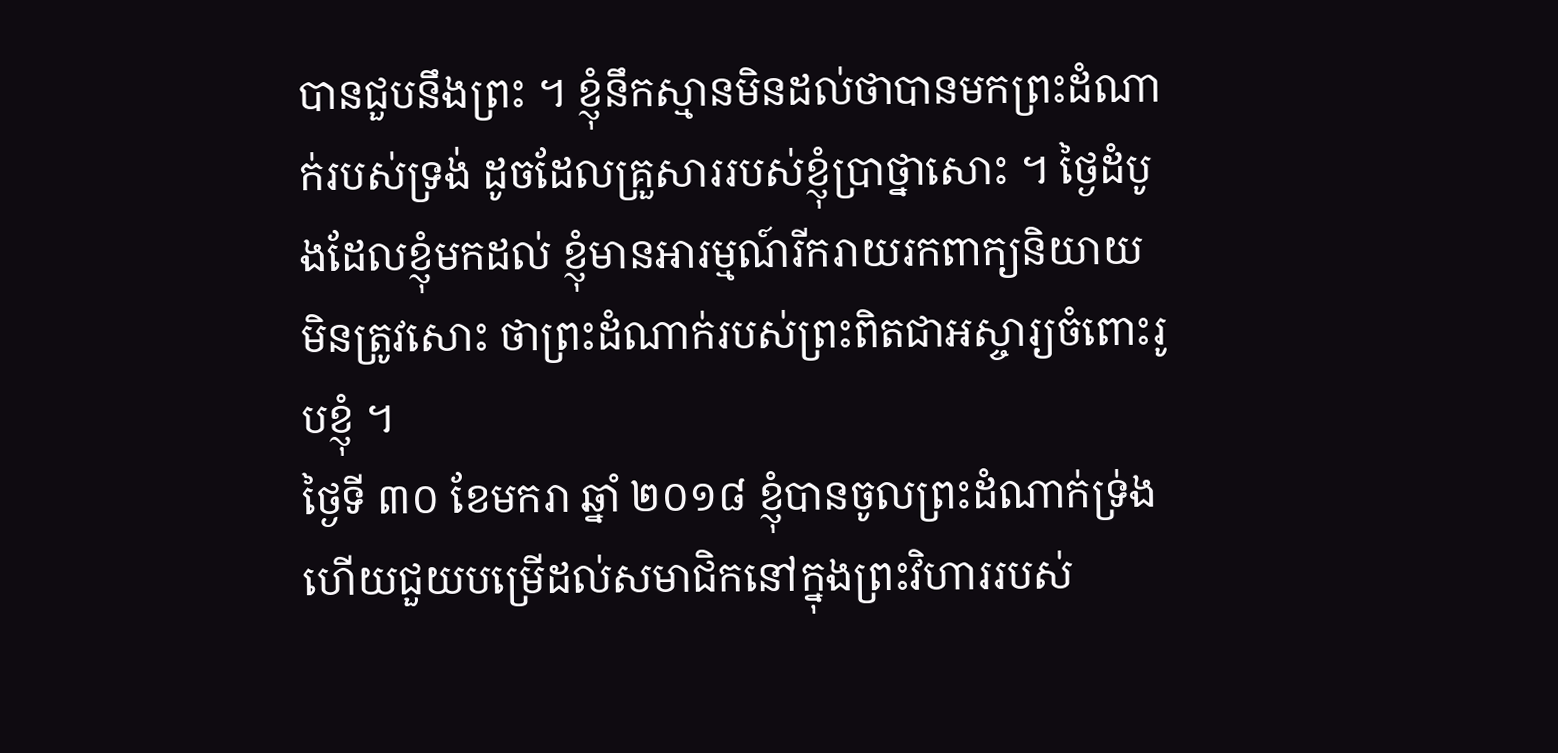បានជួបនឹងព្រះ ។ ខ្ញុំនឹកស្មានមិនដល់ថាបានមកព្រះដំណាក់របស់ទ្រង់ ដូចដែលគ្រួសាររបស់ខ្ញុំប្រាថ្នាសោះ ។ ថ្ងៃដំបូងដែលខ្ញុំមកដល់ ខ្ញុំមានអារម្មណ៍រីករាយរកពាក្យនិយាយមិនត្រូវសោះ ថាព្រះដំណាក់របស់ព្រះពិតជាអស្ចារ្យចំពោះរូបខ្ញុំ ។
ថ្ងៃទី ៣០ ខែមករា ឆ្នាំ ២០១៨ ខ្ញុំបានចូលព្រះដំណាក់ទ្រ់ង ហើយជួយបម្រើដល់សមាជិកនៅក្នុងព្រះវិហាររបស់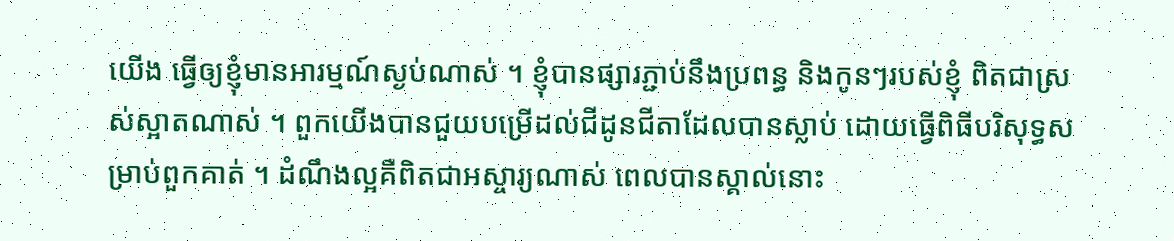យើង ធ្វើឲ្យខ្ញុំមានអារម្មណ៍ស្ងប់ណាស់ ។ ខ្ញុំបានផ្សារភ្ជាប់នឹងប្រពន្ធ និងកូនៗរបស់ខ្ញុំ ពិតជាស្រស់ស្អាតណាស់ ។ ពួកយើងបានជួយបម្រើដល់ជីដូនជីតាដែលបានស្លាប់ ដោយធ្វើពិធីបរិសុទ្ធសម្រាប់ពួកគាត់ ។ ដំណឹងល្អគឺពិតជាអស្ចារ្យណាស់ ពេលបានស្គាល់នោះ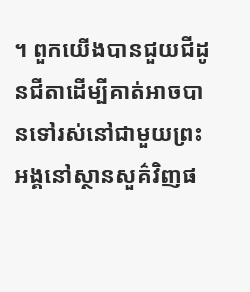។ ពួកយើងបានជួយជីដូនជីតាដើម្បីគាត់អាចបានទៅរស់នៅជាមួយព្រះអង្គនៅស្ថានសួគ៌វិញផ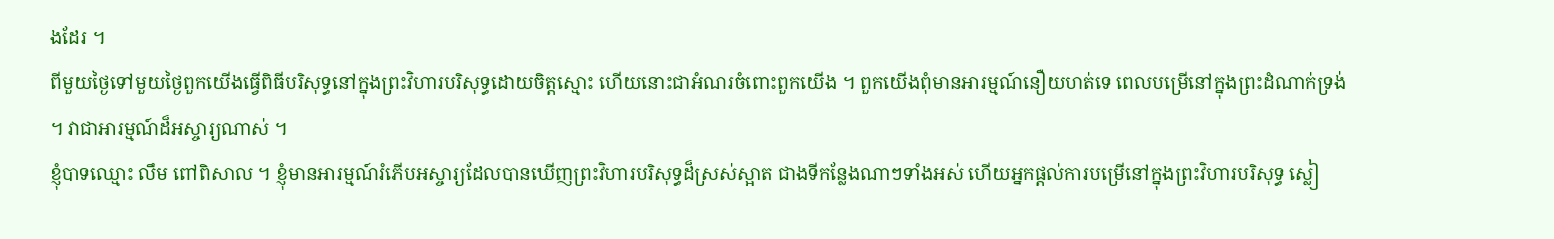ងដែរ ។
ពីមួយថ្ងៃទៅមួយថ្ងៃពួកយើងធ្វើពិធីបរិសុទ្ធនៅក្នុងព្រះវិហារបរិសុទ្ធដោយចិត្តស្មោះ ហើយនោះជាអំណរចំពោះពួកយើង ។ ពួកយើងពុំមានអារម្មណ៍នឿយហត់ទេ ពេលបម្រើនៅក្នុងព្រះដំណាក់ទ្រង់ ។ វាជាអារម្មណ៍ដ៏អស្ចារ្យណាស់ ។
ខ្ញុំបាទឈ្មោះ លឹម ពៅពិសាល ។ ខ្ញុំមានអារម្មណ៍រំភើបអស្ចារ្យដែលបានឃើញព្រះវិហារបរិសុទ្ធដ៏ស្រស់ស្អាត ជាងទីកន្លែងណាៗទាំងអស់ ហើយអ្នកផ្ដល់ការបម្រើនៅក្នុងព្រះវិហារបរិសុទ្ធ ស្លៀ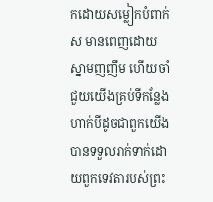កដោយសម្លៀកបំពាក់ស មានពេញដោយស្នាមញញឹម ហើយចាំជួយយើងគ្រប់ទីកន្លែង ហាក់បីដូចជាពួកយើងបានទទួលរាក់ទាក់ដោយពួកទេវតារបស់ព្រះ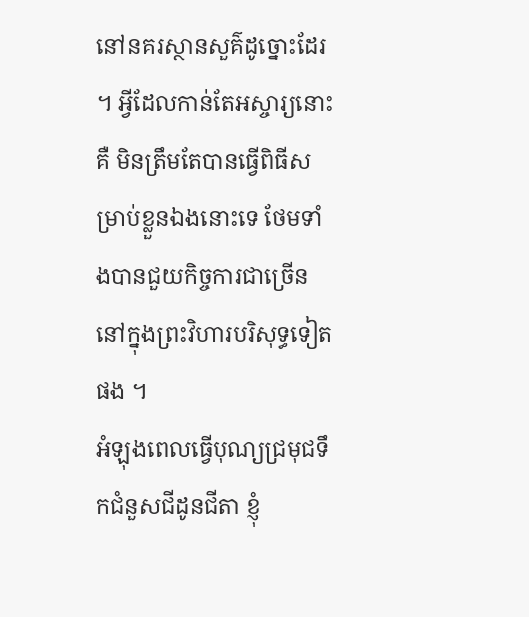នៅនគរស្ថានសួគ៌ដូច្នោះដែរ ។ អ្វីដែលកាន់តែអស្ចារ្យនោះគឺ មិនត្រឹមតែបានធ្វើពិធីសម្រាប់ខ្លួនឯងនោះទេ ថែមទាំងបានជួយកិច្ចការជាច្រើននៅក្នុងព្រះវិហារបរិសុទ្ធទៀតផង ។
អំឡុងពេលធ្វើបុណ្យជ្រមុជទឹកជំនួសជីដូនជីតា ខ្ញុំ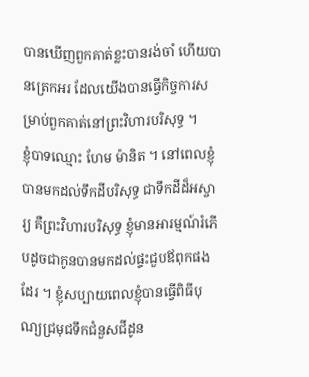បានឃើញពួកគាត់ខ្លះបានរង់ចាំ ហើយបានត្រេកអរ ដែលយើងបានធ្វើកិច្ចការសម្រាប់ពួកគាត់នៅព្រះវិហារបរិសុទ្ធ ។
ខ្ញុំបាទឈ្មោះ ហែម ម៉ានិត ។ នៅពេលខ្ញុំបានមកដល់ទឹកដីបរិសុទ្ធ ជាទឹកដីដ៏អស្ចារ្យ គឺព្រះវិហារបរិសុទ្ធ ខ្ញុំមានអារម្មណ៍រំភើបដូចជាកូនបានមកដល់ផ្ទះជួបឪពុកផងដែរ ។ ខ្ញុំសប្បាយពេលខ្ញុំបានធ្វើពិធីបុណ្យជ្រមុជទឹកជំនួសជីដូន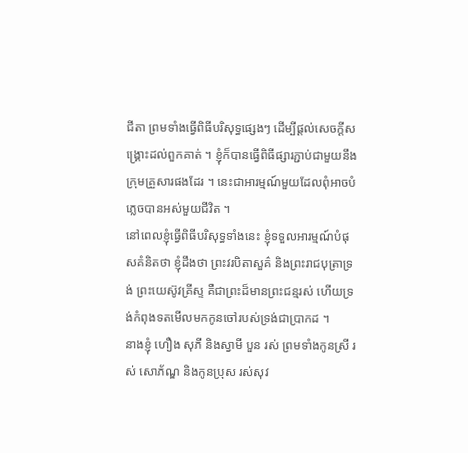ជីតា ព្រមទាំងធ្វើពិធីបរិសុទ្ធផ្សេងៗ ដើម្បីផ្ដល់សេចក្ដីសង្គ្រោះដល់ពួកគាត់ ។ ខ្ញុំក៏បានធ្វើពិធីផ្សារភ្ជាប់ជាមួយនឹងក្រុមគ្រួសារផងដែរ ។ នេះជាអារម្មណ៍មួយដែលពុំអាចបំភ្លេចបានអស់មួយជីវិត ។
នៅពេលខ្ញុំធ្វើពិធីបរិសុទ្ធទាំងនេះ ខ្ញុំទទួលអារម្មណ៍បំផុសគំនិតថា ខ្ញុំដឹងថា ព្រះវរបិតាសួគ៌ និងព្រះរាជបុត្រាទ្រង់ ព្រះយេស៊ូវគ្រីស្ទ គឺជាព្រះដ៏មានព្រះជន្មរស់ ហើយទ្រង់កំពុងទតមើលមកកូនចៅរបស់ទ្រង់ជាប្រាកដ ។
នាងខ្ញុំ ហឿង សុភី និងស្វាមី បួន រស់ ព្រមទាំងកូនស្រី រស់ សោភ័ណ្ឌ និងកូនប្រុស រស់សុវ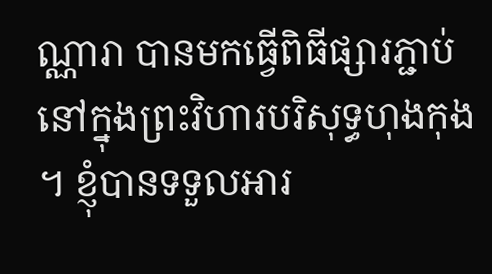ណ្ណារា បានមកធ្វើពិធីផ្សារភ្ជាប់នៅក្នុងព្រះវិហារបរិសុទ្ធហុងកុង ។ ខ្ញុំបានទទួលអារ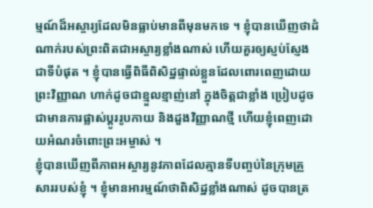ម្មណ៍ដ៏អស្ចារ្យដែលមិនធ្លាប់មានពីមុនមកទេ ។ ខ្ញុំបានឃើញថាដំណាក់របស់ព្រះពិតជាអស្ចារ្យខ្លាំងណាស់ ហើយគួរឲ្យស្ញប់ស្ញែងជាទីបំផុត ។ ខ្ញុំបានធ្វើពិធីពិសិដ្ឋផ្ទាល់ខ្លួនដែលពោរពេញដោយព្រះវិញ្ញាណ ហាក់ដូចជាខ្មួលខ្មាញ់នៅ ក្នុងចិត្តជាខ្លាំង ប្រៀបដូចជាមានការផ្លាស់ប្ដូររូបកាយ និងដួងវិញ្ញាណថ្មី ហើយខ្ញុំពេញដោយអំណរចំពោះព្រះអម្ចាស់ ។
ខ្ញុំបានឃើញពីភាពអស្ចារ្យនូវភាពដែលគ្មានទីបញ្ចប់នៃក្រុមគ្រួសាររបស់ខ្ញុំ ។ ខ្ញុំមានអារម្មណ៍ថាពិសិដ្ឋខ្លាំងណាស់ ដូចបានត្រ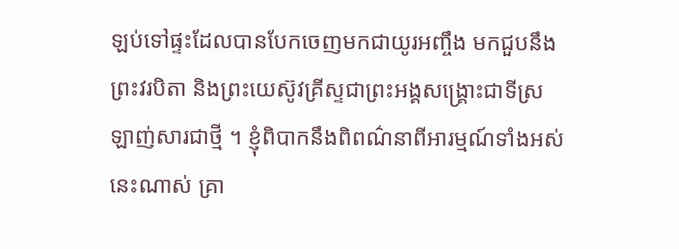ឡប់ទៅផ្ទះដែលបានបែកចេញមកជាយូរអញ្ចឹង មកជួបនឹងព្រះវរបិតា និងព្រះយេស៊ូវគ្រីស្ទជាព្រះអង្គសង្គ្រោះជាទីស្រឡាញ់សារជាថ្មី ។ ខ្ញុំពិបាកនឹងពិពណ៌នាពីអារម្មណ៍ទាំងអស់នេះណាស់ គ្រា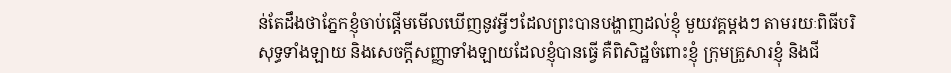ន់តែដឹងថាភ្នែកខ្ញុំចាប់ផ្ដើមមើលឃើញនូវអ្វីៗដែលព្រះបានបង្ហាញដល់ខ្ញុំ មួយវគ្គម្ដងៗ តាមរយៈពិធីបរិសុទ្ធទាំងឡាយ និងសេចក្ដីសញ្ញាទាំងឡាយដែលខ្ញុំបានធ្វើ គឺពិសិដ្ឋចំពោះខ្ញុំ ក្រុមគ្រួសារខ្ញុំ និងជី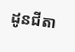ដូនជីតា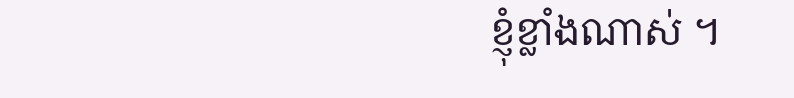ខ្ញុំខ្លាំងណាស់ ។